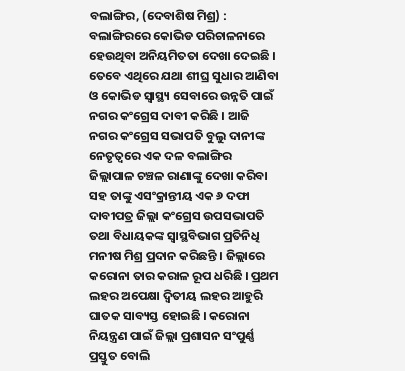ବଲାଙ୍ଗିର, (ଦେବାଶିଷ ମିଶ୍ର) : ବଲାଙ୍ଗିରରେ କୋଭିଡ ପରିଚାଳନାରେ ହେଉଥିବା ଅନିୟମିତତା ଦେଖା ଦେଇଛି । ତେବେ ଏଥିରେ ଯଥା ଶୀଘ୍ର ସୁଧାର ଆଣିବା ଓ କୋଭିଡ ସ୍ୱାସ୍ଥ୍ୟ ସେବାରେ ଉନ୍ନତି ପାଇଁ ନଗର କଂଗ୍ରେସ ଦାବୀ କରିଛି । ଆଜି ନଗର କଂଗ୍ରେସ ସଭାପତି ବୁଲୁ ଦାନୀଙ୍କ ନେତୃତ୍ୱରେ ଏକ ଦଳ ବଲାଙ୍ଗିର ଜିଲ୍ଲାପାଳ ଚଞ୍ଚଳ ରାଣାଙ୍କୁ ଦେଖା କରିବା ସହ ତାଙ୍କୁ ଏସଂକ୍ରାନ୍ତୀୟ ଏକ ୬ ଦଫା ଦାବୀପତ୍ର ଜିଲ୍ଲା କଂଗ୍ରେସ ଉପସଭାପତି ତଥା ବିଧାୟକଙ୍କ ସ୍ୱାସ୍ଥବିଭାଗ ପ୍ରତିନିଧି ମନୀଷ ମିଶ୍ର ପ୍ରଦାନ କରିଛନ୍ତି । ଜିଲ୍ଲାରେ କରୋନା ତାର କରାଳ ରୂପ ଧରିଛି । ପ୍ରଥମ ଲହର ଅପେକ୍ଷା ଦ୍ୱିତୀୟ ଲହର ଆହୁରି ଘାତକ ସାବ୍ୟସ୍ତ ହୋଇଛି । କରୋନା ନିୟନ୍ତ୍ରଣ ପାଇଁ ଜିଲ୍ଲା ପ୍ରଶାସନ ସଂପୁର୍ଣ୍ଣ ପ୍ରସ୍ତୁତ ବୋଲି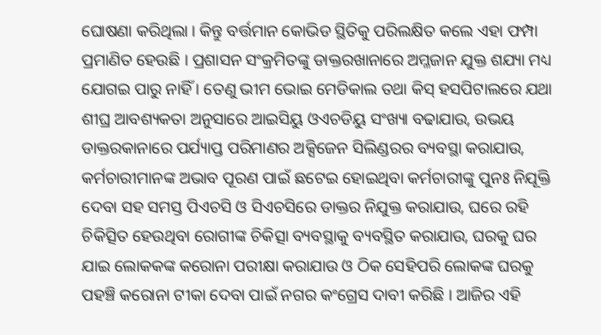ଘୋଷଣା କରିଥିଲା । କିନ୍ତୁ ବର୍ତ୍ତମାନ କୋଭିଡ ସ୍ଥିତିକୁ ପରିଲକ୍ଷିତ କଲେ ଏହା ଫମ୍ପା ପ୍ରମାଣିତ ହେଉଛି । ପ୍ରଶାସନ ସଂକ୍ରମିତଙ୍କୁ ଡାକ୍ତରଖାନାରେ ଅମ୍ଳଜାନ ଯୁକ୍ତ ଶଯ୍ୟା ମଧ୍ୟ ଯୋଗଇ ପାରୁ ନାହିଁ । ତେଣୁ ଭୀମ ଭୋଇ ମେଡିକାଲ ତଥା କିସ୍ ହସପିଟାଲରେ ଯଥା ଶୀଘ୍ର ଆବଶ୍ୟକତା ଅନୁସାରେ ଆଇସିୟୁ ଓଏଚଡିୟୁ ସଂଖ୍ୟା ବଢାଯାଉ, ଉଭୟ ଡାକ୍ତରକାନାରେ ପର୍ଯ୍ୟାପ୍ତ ପରିମାଣର ଅକ୍ସିଜେନ ସିଲିଣ୍ଡରର ବ୍ୟବସ୍ଥା କରାଯାଉ, କର୍ମଚାରୀମାନଙ୍କ ଅଭାବ ପୂରଣ ପାଇଁ ଛଟେଇ ହୋଇଥିବା କର୍ମଚାରୀଙ୍କୁ ପୁନଃ ନିଯୂକ୍ତି ଦେବା ସହ ସମସ୍ତ ପିଏଚସି ଓ ସିଏଚସିରେ ଡାକ୍ତର ନିଯୁକ୍ତ କରାଯାଉ, ଘରେ ରହି ଚିକିତ୍ସିତ ହେଉଥିବା ରୋଗୀଙ୍କ ଚିକିତ୍ସା ବ୍ୟବସ୍ଥାକୁ ବ୍ୟବସ୍ଥିତ କରାଯାଉ, ଘରକୁ ଘର ଯାଇ ଲୋକକଙ୍କ କରୋନା ପରୀକ୍ଷା କରାଯାଉ ଓ ଠିକ ସେହିପରି ଲୋକଙ୍କ ଘରକୁ ପହଞ୍ଚି କରୋନା ଟୀକା ଦେବା ପାଇଁ ନଗର କଂଗ୍ରେସ ଦାବୀ କରିଛି । ଆଜିର ଏହି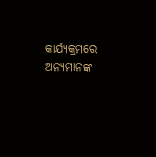କାର୍ଯ୍ୟକ୍ରମରେ ଅନ୍ୟମାନଙ୍କ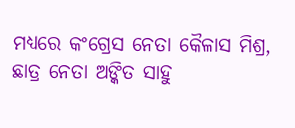ମଧ୍ୟରେ କଂଗ୍ରେସ ନେତା କୈଳାସ ମିଶ୍ର, ଛାତ୍ର ନେତା ଅଙ୍କିତ ସାହୁ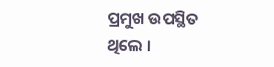ପ୍ରମୁଖ ଉପସ୍ଥିତ ଥିଲେ ।